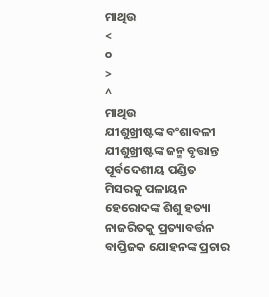ମାଥିଉ
<
୦
>
^
ମାଥିଉ
ଯୀଶୁଖ୍ରୀଷ୍ଟଙ୍କ ବଂଶାବଳୀ
ଯୀଶୁଖ୍ରୀଷ୍ଟଙ୍କ ଜନ୍ମ ବୃତ୍ତାନ୍ତ
ପୂର୍ବଦେଶୀୟ ପଣ୍ଡିତ
ମିସରକୁ ପଳାୟନ
ହେରୋଦଙ୍କ ଶିଶୁ ହତ୍ୟା
ନାଜରିତକୁ ପ୍ରତ୍ୟାବର୍ତ୍ତନ
ବାପ୍ତିଜକ ଯୋହନଙ୍କ ପ୍ରଚାର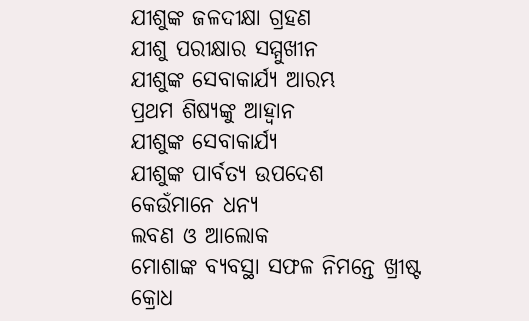ଯୀଶୁଙ୍କ ଜଳଦୀକ୍ଷା ଗ୍ରହଣ
ଯୀଶୁ ପରୀକ୍ଷାର ସମ୍ମୁଖୀନ
ଯୀଶୁଙ୍କ ସେବାକାର୍ଯ୍ୟ ଆରମ୍ଭ
ପ୍ରଥମ ଶିଷ୍ୟଙ୍କୁ ଆହ୍ୱାନ
ଯୀଶୁଙ୍କ ସେବାକାର୍ଯ୍ୟ
ଯୀଶୁଙ୍କ ପାର୍ବତ୍ୟ ଉପଦେଶ
କେଉଁମାନେ ଧନ୍ୟ
ଲବଣ ଓ ଆଲୋକ
ମୋଶାଙ୍କ ବ୍ୟବସ୍ଥା ସଫଳ ନିମନ୍ତେ ଖ୍ରୀଷ୍ଟ
କ୍ରୋଧ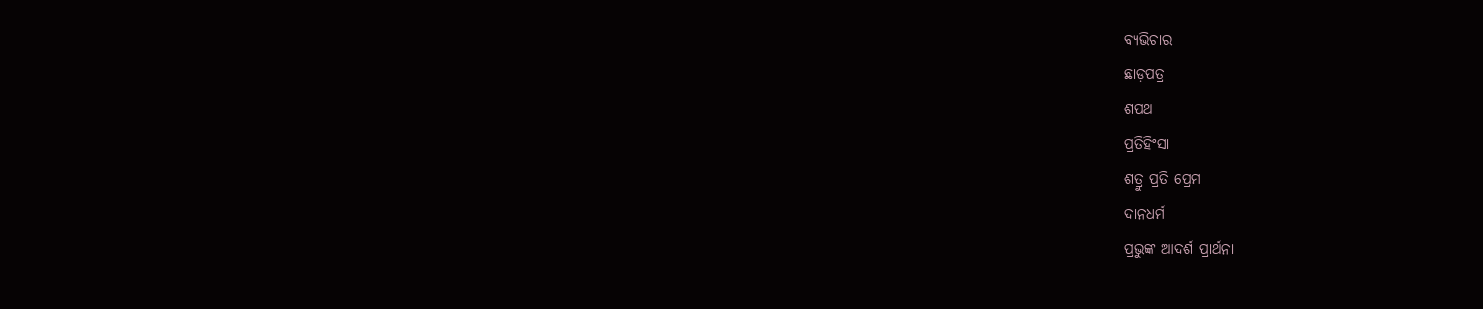ବ୍ୟଭିଚାର
ଛାଡ଼ପତ୍ର
ଶପଥ
ପ୍ରତିହିଂସା
ଶତ୍ରୁ ପ୍ରତି ପ୍ରେମ
ଦାନଧର୍ମ
ପ୍ରଭୁଙ୍କ ଆଦର୍ଶ ପ୍ରାର୍ଥନା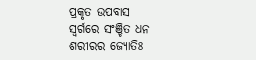ପ୍ରକୃତ ଉପବାସ
ସ୍ୱର୍ଗରେ ସଂଞ୍ଚିତ ଧନ
ଶରୀରର ଜ୍ୟୋତିଃ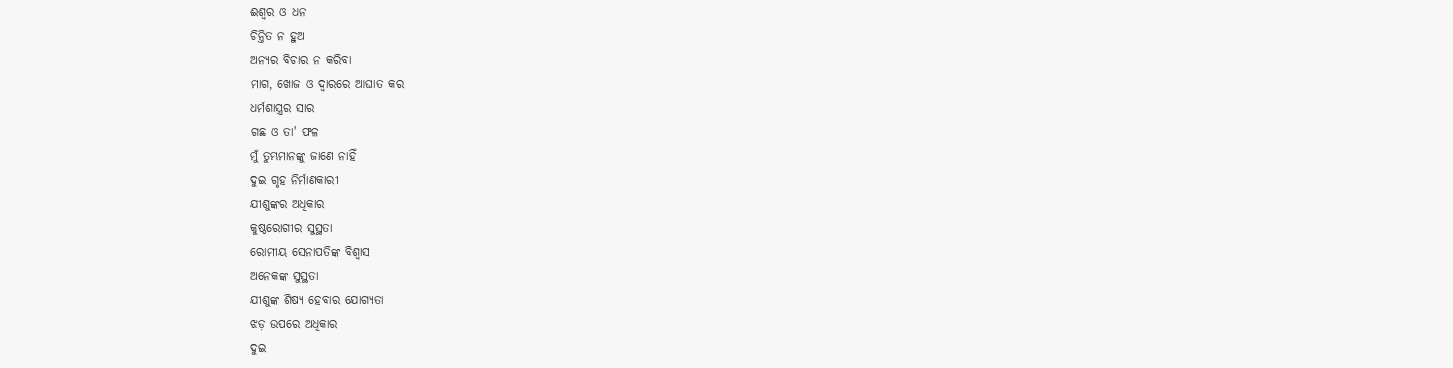ଈଶ୍ୱର ଓ ଧନ
ଚିନ୍ତିତ ନ ହୁଅ
ଅନ୍ୟର ବିଚାର ନ କରିବା
ମାଗ, ଖୋଜ ଓ ଦ୍ୱାରରେ ଆଘାତ କର
ଧର୍ମଶାସ୍ତ୍ରର ସାର
ଗଛ ଓ ତା' ଫଳ
ମୁଁ ତୁମ୍ଭମାନଙ୍କୁ ଜାଣେ ନାହିଁ
ଦୁଇ ଗୃହ ନିର୍ମାଣକାରୀ
ଯୀଶୁଙ୍କର ଅଧିକାର
କୁଷ୍ଠରୋଗୀର ସୁସ୍ଥତା
ରୋମୀୟ ସେନାପତିଙ୍କ ବିଶ୍ୱାସ
ଅନେକଙ୍କ ସୁସ୍ଥତା
ଯୀଶୁଙ୍କ ଶିଷ୍ୟ ହେବାର ଯୋଗ୍ୟତା
ଝଡ଼ ଉପରେ ଅଧିକାର
ଦୁଇ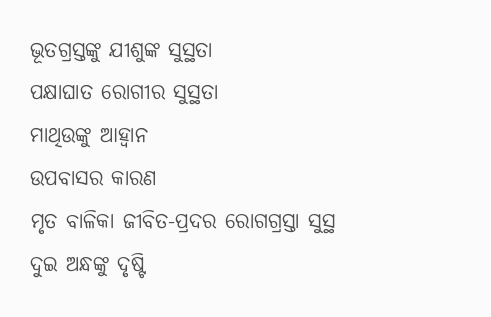ଭୂତଗ୍ରସ୍ତଙ୍କୁ ଯୀଶୁଙ୍କ ସୁସ୍ଥତା
ପକ୍ଷାଘାତ ରୋଗୀର ସୁସ୍ଥତା
ମାଥିଉଙ୍କୁ ଆହ୍ୱାନ
ଉପବାସର କାରଣ
ମୃତ ବାଳିକା ଜୀବିତ-ପ୍ରଦର ରୋଗଗ୍ରସ୍ତା ସୁସ୍ଥ
ଦୁଇ ଅନ୍ଧଙ୍କୁ ଦୃଷ୍ଟି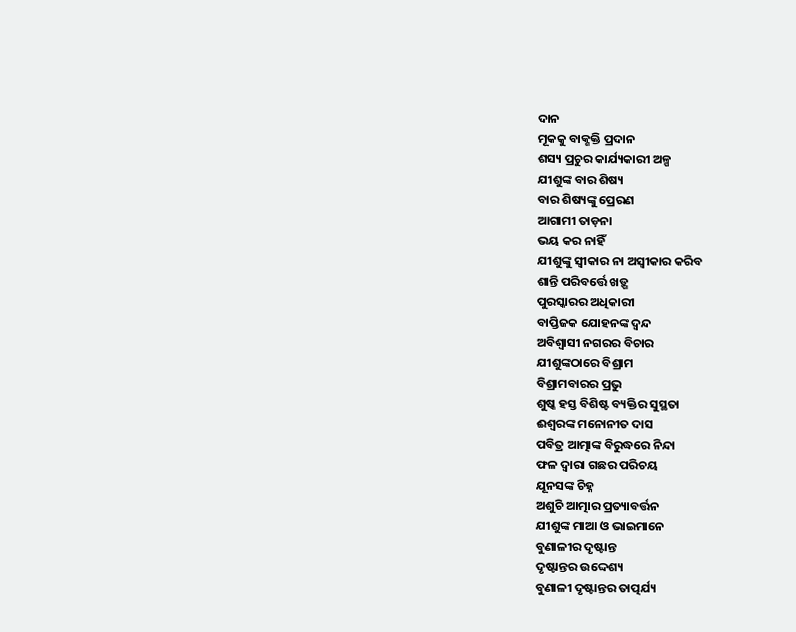ଦାନ
ମୂକକୁ ବାକ୍ଶକ୍ତି ପ୍ରଦାନ
ଶସ୍ୟ ପ୍ରଚୁର କାର୍ଯ୍ୟକାରୀ ଅଳ୍ପ
ଯୀଶୁଙ୍କ ବାର ଶିଷ୍ୟ
ବାର ଶିଷ୍ୟଙ୍କୁ ପ୍ରେରଣ
ଆଗାମୀ ତାଡ଼ନା
ଭୟ କର ନାହିଁ
ଯୀଶୁଙ୍କୁ ସ୍ୱୀକାର ନା ଅସ୍ୱୀକାର କରିବ
ଶାନ୍ତି ପରିବର୍ତ୍ତେ ଖଡ଼୍ଗ
ପୁରସ୍କାରର ଅଧିକାରୀ
ବାପ୍ତିଜକ ଯୋହନଙ୍କ ଦ୍ୱନ୍ଦ
ଅବିଶ୍ୱାସୀ ନଗରର ବିଚାର
ଯୀଶୁଙ୍କଠାରେ ବିଶ୍ରାମ
ବିଶ୍ରାମବାରର ପ୍ରଭୁ
ଶୁଷ୍କ ହସ୍ତ ବିଶିଷ୍ଟ ବ୍ୟକ୍ତିର ସୁସ୍ଥତା
ଈଶ୍ୱରଙ୍କ ମନୋନୀତ ଦାସ
ପବିତ୍ର ଆତ୍ମାଙ୍କ ବିରୁଦ୍ଧରେ ନିନ୍ଦା
ଫଳ ଦ୍ୱାରା ଗଛର ପରିଚୟ
ଯୂନସଙ୍କ ଚିହ୍ନ
ଅଶୁଚି ଆତ୍ମାର ପ୍ରତ୍ୟାବର୍ତ୍ତନ
ଯୀଶୁଙ୍କ ମାଆ ଓ ଭାଇମାନେ
ବୁଣାଳୀର ଦୃଷ୍ଟାନ୍ତ
ଦୃଷ୍ଟାନ୍ତର ଉଦ୍ଦେଶ୍ୟ
ବୁଣାଳୀ ଦୃଷ୍ଟାନ୍ତର ତାତ୍ପର୍ଯ୍ୟ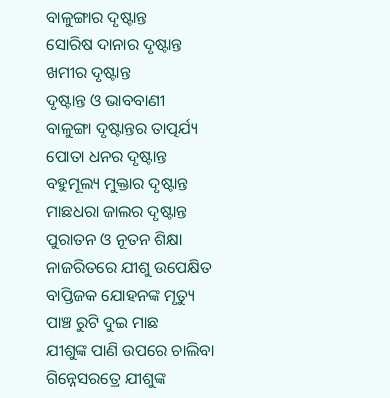ବାଳୁଙ୍ଗାର ଦୃଷ୍ଟାନ୍ତ
ସୋରିଷ ଦାନାର ଦୃଷ୍ଟାନ୍ତ
ଖମୀର ଦୃଷ୍ଟାନ୍ତ
ଦୃଷ୍ଟାନ୍ତ ଓ ଭାବବାଣୀ
ବାଳୁଙ୍ଗା ଦୃଷ୍ଟାନ୍ତର ତାତ୍ପର୍ଯ୍ୟ
ପୋତା ଧନର ଦୃଷ୍ଟାନ୍ତ
ବହୁମୂଲ୍ୟ ମୁକ୍ତାର ଦୃଷ୍ଟାନ୍ତ
ମାଛଧରା ଜାଲର ଦୃଷ୍ଟାନ୍ତ
ପୁରାତନ ଓ ନୂତନ ଶିକ୍ଷା
ନାଜରିତରେ ଯୀଶୁ ଉପେକ୍ଷିତ
ବାପ୍ତିଜକ ଯୋହନଙ୍କ ମୃତ୍ୟୁ
ପାଞ୍ଚ ରୁଟି ଦୁଇ ମାଛ
ଯୀଶୁଙ୍କ ପାଣି ଉପରେ ଚାଲିବା
ଗିନ୍ନେସରତ୍ରେ ଯୀଶୁଙ୍କ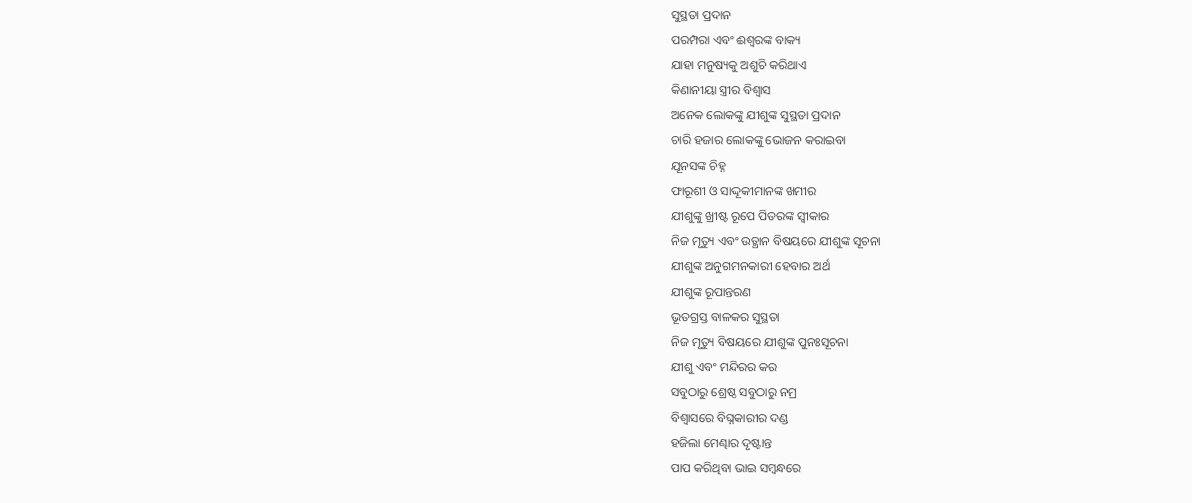ସୁସ୍ଥତା ପ୍ରଦାନ
ପରମ୍ପରା ଏବଂ ଈଶ୍ୱରଙ୍କ ବାକ୍ୟ
ଯାହା ମନୁଷ୍ୟକୁ ଅଶୁଚି କରିଥାଏ
କିଣାନୀୟା ସ୍ତ୍ରୀର ବିଶ୍ୱାସ
ଅନେକ ଲୋକଙ୍କୁ ଯୀଶୁଙ୍କ ସୁସ୍ଥତା ପ୍ରଦାନ
ଚାରି ହଜାର ଲୋକଙ୍କୁ ଭୋଜନ କରାଇବା
ଯୂନସଙ୍କ ଚିହ୍ନ
ଫାରୂଶୀ ଓ ସାଦ୍ଦୂକୀମାନଙ୍କ ଖମୀର
ଯୀଶୁଙ୍କୁ ଖ୍ରୀଷ୍ଟ ରୂପେ ପିତରଙ୍କ ସ୍ୱୀକାର
ନିଜ ମୃତ୍ୟୁ ଏବଂ ଉତ୍ଥାନ ବିଷୟରେ ଯୀଶୁଙ୍କ ସୂଚନା
ଯୀଶୁଙ୍କ ଅନୁଗମନକାରୀ ହେବାର ଅର୍ଥ
ଯୀଶୁଙ୍କ ରୂପାନ୍ତରଣ
ଭୂତଗ୍ରସ୍ତ ବାଳକର ସୁସ୍ଥତା
ନିଜ ମୃତ୍ୟୁ ବିଷୟରେ ଯୀଶୁଙ୍କ ପୁନଃସୂଚନା
ଯୀଶୁ ଏବଂ ମନ୍ଦିରର କର
ସବୁଠାରୁ ଶ୍ରେଷ୍ଠ ସବୁଠାରୁ ନମ୍ର
ବିଶ୍ୱାସରେ ବିଘ୍ନକାରୀର ଦଣ୍ଡ
ହଜିଲା ମେଣ୍ଢାର ଦୃଷ୍ଟାନ୍ତ
ପାପ କରିଥିବା ଭାଇ ସମ୍ବନ୍ଧରେ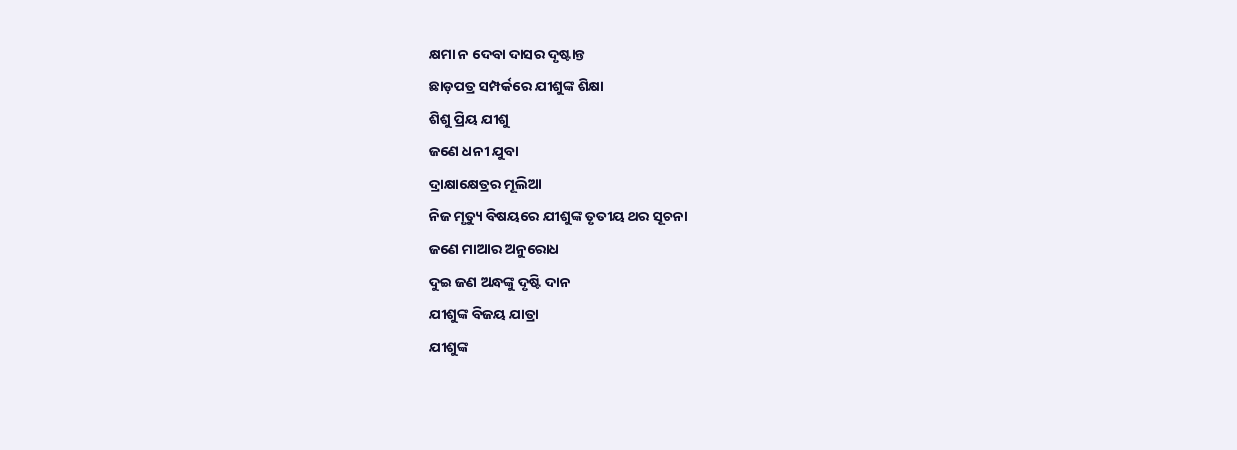କ୍ଷମା ନ ଦେବା ଦାସର ଦୃଷ୍ଟାନ୍ତ
ଛାଡ଼ପତ୍ର ସମ୍ପର୍କରେ ଯୀଶୁଙ୍କ ଶିକ୍ଷା
ଶିଶୁ ପ୍ରିୟ ଯୀଶୁ
ଜଣେ ଧନୀ ଯୁବା
ଦ୍ରାକ୍ଷାକ୍ଷେତ୍ରର ମୂଲିଆ
ନିଜ ମୃତ୍ୟୁ ବିଷୟରେ ଯୀଶୁଙ୍କ ତୃତୀୟ ଥର ସୂଚନା
ଜଣେ ମାଆର ଅନୁରୋଧ
ଦୁଇ ଜଣ ଅନ୍ଧଙ୍କୁ ଦୃଷ୍ଟି ଦାନ
ଯୀଶୁଙ୍କ ବିଜୟ ଯାତ୍ରା
ଯୀଶୁଙ୍କ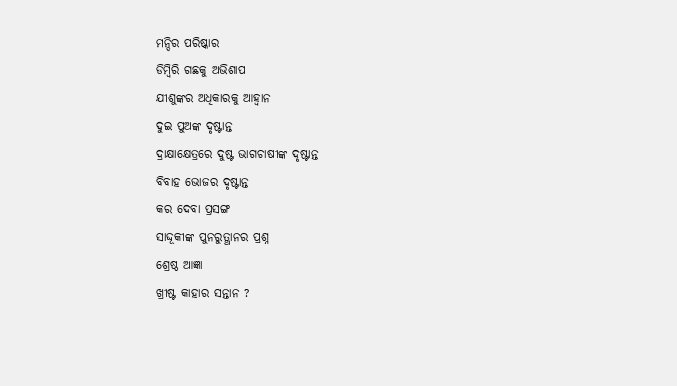ମନ୍ଦିର ପରିଷ୍କାର
ଡିମ୍ବିରି ଗଛକୁ ଅଭିଶାପ
ଯୀଶୁଙ୍କର ଅଧିକାରକୁ ଆହ୍ୱାନ
ଦୁଇ ପୁଅଙ୍କ ଦୃଷ୍ଟାନ୍ତ
ଦ୍ରାକ୍ଷାକ୍ଷେତ୍ରରେ ଦୁଷ୍ଟ ଭାଗଚାଷୀଙ୍କ ଦୃଷ୍ଟାନ୍ତ
ବିବାହ ଭୋଜର ଦୃଷ୍ଟାନ୍ତ
କର ଦେବା ପ୍ରସଙ୍ଗ
ସାଦ୍ଦୂକୀଙ୍କ ପୁନରୁତ୍ଥାନର ପ୍ରଶ୍ନ
ଶ୍ରେଷ୍ଠ ଆଜ୍ଞା
ଖ୍ରୀଷ୍ଟ କାହାର ସନ୍ତାନ ?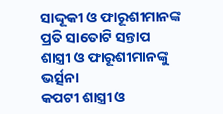ସାଦ୍ଦୂକୀ ଓ ଫାରୂଶୀମାନଙ୍କ ପ୍ରତି ସାତୋଟି ସନ୍ତାପ
ଶାସ୍ତ୍ରୀ ଓ ଫାରୂଶୀମାନଙ୍କୁ ଭର୍ତ୍ସନା
କପଟୀ ଶାସ୍ତ୍ରୀ ଓ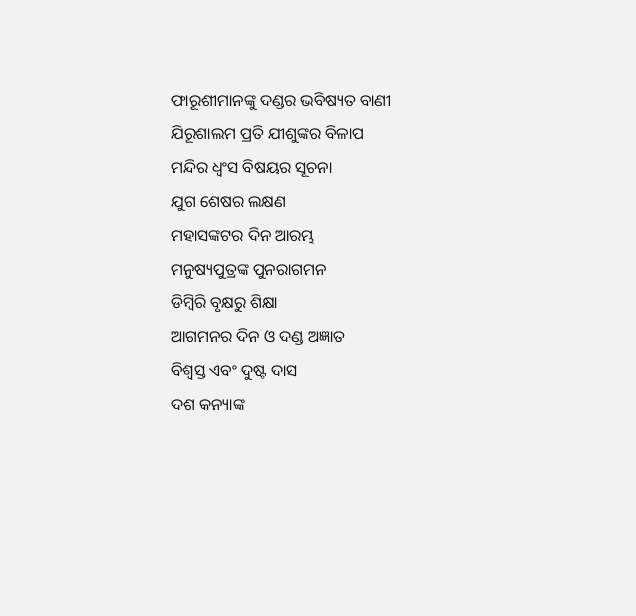ଫାରୂଶୀମାନଙ୍କୁ ଦଣ୍ଡର ଭବିଷ୍ୟତ ବାଣୀ
ଯିରୂଶାଲମ ପ୍ରତି ଯୀଶୁଙ୍କର ବିଳାପ
ମନ୍ଦିର ଧ୍ୱଂସ ବିଷୟର ସୂଚନା
ଯୁଗ ଶେଷର ଲକ୍ଷଣ
ମହାସଙ୍କଟର ଦିନ ଆରମ୍ଭ
ମନୁଷ୍ୟପୁତ୍ରଙ୍କ ପୁନରାଗମନ
ଡିମ୍ବିରି ବୃକ୍ଷରୁ ଶିକ୍ଷା
ଆଗମନର ଦିନ ଓ ଦଣ୍ଡ ଅଜ୍ଞାତ
ବିଶ୍ୱସ୍ତ ଏବଂ ଦୁଷ୍ଟ ଦାସ
ଦଶ କନ୍ୟାଙ୍କ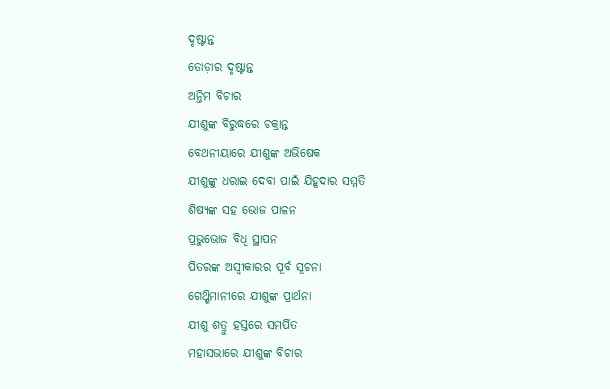ଦୃଷ୍ଟାନ୍ତ
ତୋଡ଼ାର ଦୃଷ୍ଟାନ୍ତ
ଅନ୍ତିମ ବିଚାର
ଯୀଶୁଙ୍କ ବିରୁଦ୍ଧରେ ଚକ୍ରାନ୍ତ
ବେଥନୀୟାରେ ଯୀଶୁଙ୍କ ଅଭିଷେକ
ଯୀଶୁଙ୍କୁ ଧରାଇ ଦେବା ପାଇଁ ଯିହୂଦାର ସମ୍ମତି
ଶିଷ୍ୟଙ୍କ ସହ ଭୋଜ ପାଳନ
ପ୍ରଭୁଭୋଜ ବିଧି ସ୍ଥାପନ
ପିତରଙ୍କ ଅସ୍ୱୀକାରର ପୂର୍ବ ସୂଚନା
ଗେଥ୍ଶିମାନୀରେ ଯୀଶୁଙ୍କ ପ୍ରାର୍ଥନା
ଯୀଶୁ ଶତ୍ରୁ ହସ୍ତରେ ସମର୍ପିତ
ମହାସଭାରେ ଯୀଶୁଙ୍କ ବିଚାର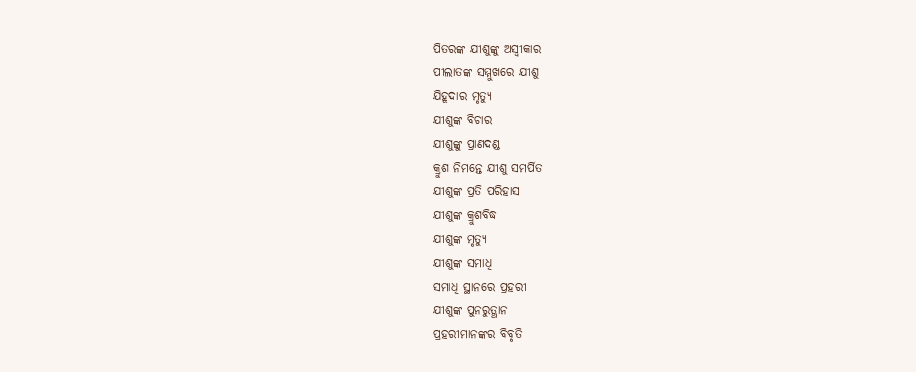ପିତରଙ୍କ ଯୀଶୁଙ୍କୁ ଅସ୍ୱୀକାର
ପୀଲାତଙ୍କ ସମ୍ମୁଖରେ ଯୀଶୁ
ଯିହୂଦାର ମୃତ୍ୟୁ
ଯୀଶୁଙ୍କ ବିଚାର
ଯୀଶୁଙ୍କୁ ପ୍ରାଣଦଣ୍ଡ
କ୍ରୁଶ ନିମନ୍ତେ ଯୀଶୁ ସମର୍ପିତ
ଯୀଶୁଙ୍କ ପ୍ରତି ପରିହାସ
ଯୀଶୁଙ୍କ କ୍ରୁଶବିଦ୍ଧ
ଯୀଶୁଙ୍କ ମୃତ୍ୟୁ
ଯୀଶୁଙ୍କ ସମାଧି
ସମାଧି ସ୍ଥାନରେ ପ୍ରହରୀ
ଯୀଶୁଙ୍କ ପୁନରୁତ୍ଥାନ
ପ୍ରହରୀମାନଙ୍କର ବିବୃତି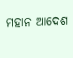ମହାନ ଆଦେଶ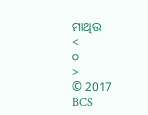ମାଥିଉ
<
୦
>
© 2017 BCS